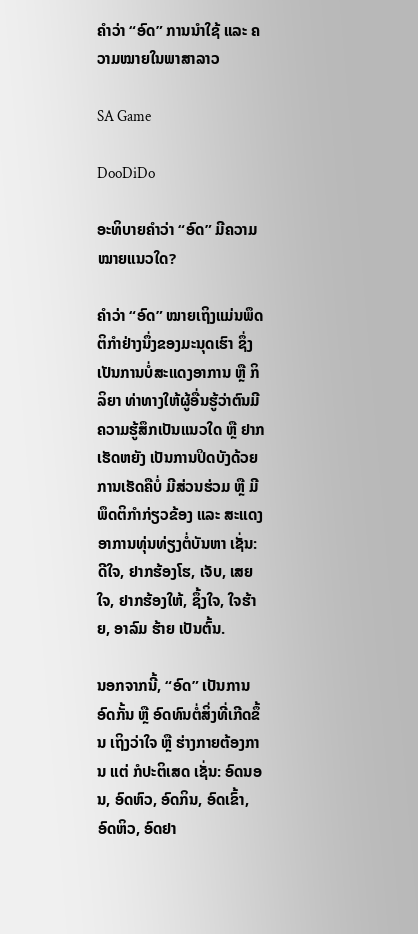ຄໍາວ່າ “ອົດ” ການນໍາໃຊ້ ແລະ ຄວາມໝາຍໃນພາສາລາວ

SA Game

DooDiDo

ອະທິບາຍຄໍາວ່າ “ອົດ” ມີຄວາມໝາຍແນວໃດ?

ຄໍາວ່າ “ອົດ” ໝາຍເຖິງແມ່ນພຶດຕິກໍາຢ່າງນຶ່ງຂອງມະນຸດເຮົາ ຊຶ່ງເປັນການບໍ່ສະແດງອາການ ຫຼື ກິລິຍາ ທ່າທາງໃຫ້ຜູ້ອື່ນຮູ້ວ່າຕົນມີຄວາມຮູ້ສຶກເປັນແນວໃດ ຫຼື ຢາກເຮັດຫຍັງ ເປັນການປິດບັງດ້ວຍການເຮັດຄືບໍ່ ມີສ່ວນຮ່ວມ ຫຼື ມີພຶດຕິກໍາກ່ຽວຂ້ອງ ແລະ ສະແດງອາການທຸ່ນທ່ຽງຕໍ່ບັນຫາ ເຊັ່ນ: ດີໃຈ, ຢາກຮ້ອງໂຮ, ເຈັບ, ເສຍໃຈ, ຢາກຮ້ອງໃຫ້, ຊຶ້ງໃຈ, ໃຈຮ້າຍ, ອາລົມ ຮ້າຍ ເປັນຕົ້ນ.

ນອກຈາກນີ້, “ອົດ” ເປັນການອົດກັ້ນ ຫຼື ອົດທົນຕໍ່ສິ່ງທີ່ເກີດຂຶ້ນ ເຖິງວ່າໃຈ ຫຼື ຮ່າງກາຍຕ້ອງການ ແຕ່ ກໍປະຕິເສດ ເຊັ່ນ: ອົດນອນ, ອົດຫົວ, ອົດກິນ, ອົດເຂົ້າ, ອົດຫິວ, ອົດຢາ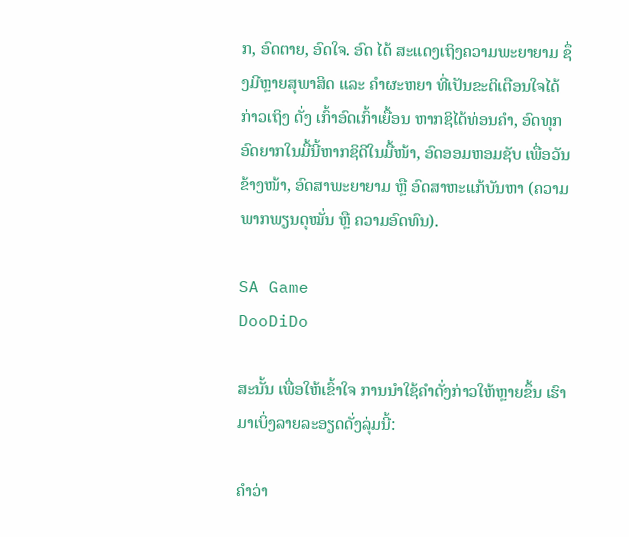ກ, ອົດຕາຍ, ອົດໃຈ. ອົດ ໄດ້ ສະແດງເຖິງຄວາມພະຍາຍາມ ຊຶ່ງມີຫຼາຍສຸພາສິດ ແລະ ຄໍາຜະຫຍາ ທີ່ເປັນຂະຕິເຕືອນໃຈໄດ້ກ່າວເຖິງ ດັ່ງ ເກົ້າອົດເກົ້າເຍື້ອນ ຫາກຊິໄດ້ທ່ອນຄໍາ, ອົດທຸກອົດຍາກໃນມື້ນີ້ຫາກຊິດີໃນມື້ໜ້າ, ອົດອອມຫອມຊັບ ເພື່ອວັນຂ້າງໜ້າ, ອົດສາພະຍາຍາມ ຫຼື ອົດສາຫະແກ້ບັນຫາ (ຄວາມພາກພຽນດຸໝັ່ນ ຫຼື ຄວາມອົດທົນ).

SA Game
DooDiDo

ສະນັ້ນ ເພື່ອໃຫ້ເຂົ້າໃຈ ການນໍາໃຊ້ຄໍາດັ່ງກ່າວໃຫ້ຫຼາຍຂຶ້ນ ເຮົາມາເບິ່ງລາຍລະອຽດດັ່ງລຸ່ມນີ້:

ຄຳວ່າ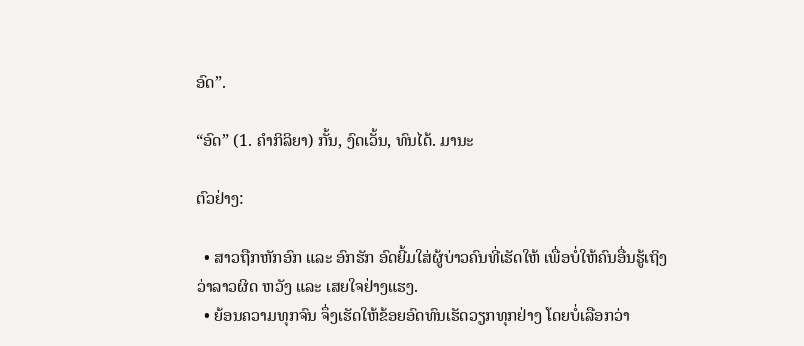ອົດ”.

“ອົດ” (1. ຄໍາກິລິຍາ) ກັ້ນ, ງົດເວັ້ນ, ທົນໄດ້. ມານະ

ຕົວຢ່າງ:

  • ສາວຖືກຫັກອົກ ແລະ ອົກຮັກ ອົດຍີ້ມໃສ່ຜູ້ບ່າວຄົນທີ່ເຮັດໃຫ້ ເພື່ອບໍ່ໃຫ້ຄົນອື່ນຮູ້ເຖິງວ່າລາວຜິດ ຫວັງ ແລະ ເສຍໃຈຢ່າງແຮງ.
  • ຍ້ອນຄວາມທຸກຈົນ ຈຶ່ງເຮັດໃຫ້ຂ້ອຍອົດທົນເຮັດວຽກທຸກຢ່າງ ໂດຍບໍ່ເລືອກວ່າ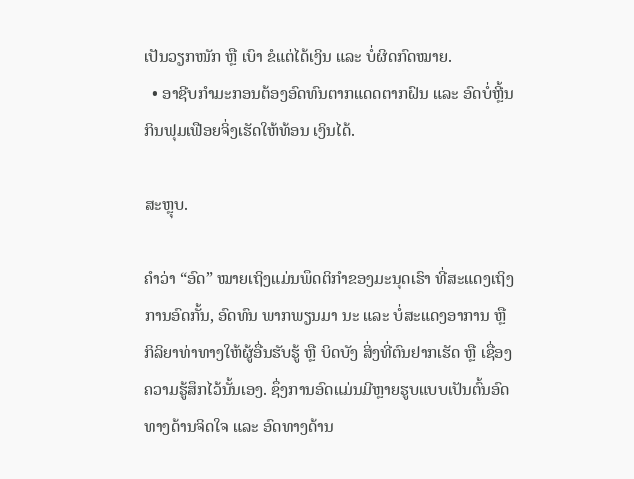ເປັນວຽກໜັກ ຫຼື ເບົາ ຂໍແຕ່ໄດ້ເງິນ ແລະ ບໍ່ຜິດກົດໝາຍ.
  • ອາຊີບກໍາມະກອນຕ້ອງອົດທົນຕາກແດດຕາກຝົນ ແລະ ອົດບໍ່ຫຼີ້ນກິນຟຸມເຟືອຍຈິ່ງເຮັດໃຫ້ທ້ອນ ເງິນໄດ້.

ສະຫຼຸບ.

ຄໍາວ່າ “ອົດ” ໝາຍເຖິງແມ່ນພຶດຕິກໍາຂອງມະນຸດເຮົາ ທີ່ສະແດງເຖິງການອົດກັ້ນ, ອົດທົນ ພາກພຽນມາ ນະ ແລະ ບໍ່ສະແດງອາການ ຫຼື ກິລິຍາທ່າທາງໃຫ້ຜູ້ອື່ນຮັບຮູ້ ຫຼື ບິດບັງ ສິ່ງທີ່ຕົນຢາກເຮັດ ຫຼື ເຊື່ອງ ຄວາມຮູ້ສຶກໄວ້ນັ້ນເອງ. ຊຶ່ງການອົດແມ່ນມີຫຼາຍຮູບແບບເປັນຕົ້ນອົດທາງດ້ານຈິດໃຈ ແລະ ອົດທາງດ້ານ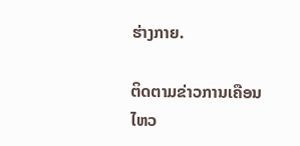ຮ່າງກາຍ.

ຕິດຕາມຂ່າວການເຄືອນໄຫວ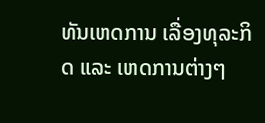ທັນເຫດການ ເລື່ອງທຸລະກິດ ແລະ ເຫດການຕ່າງໆ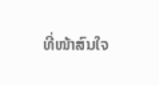ທີ່ໜ້າສົນໃຈ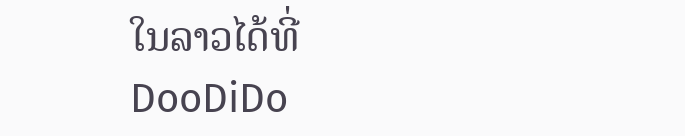ໃນລາວໄດ້ທີ່ DooDiDo